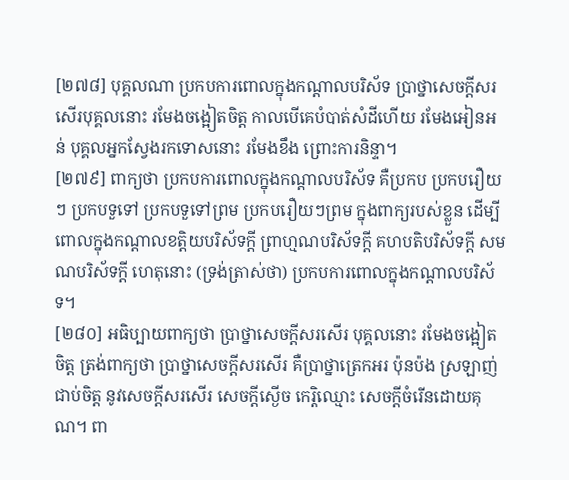[២៧៨] បុគ្គលណា ប្រកបការពោលក្នុងកណ្តាលបរិស័ទ ប្រាថ្នាសេចក្តីសរសើរបុគ្គលនោះ រមែងចង្អៀតចិត្ត កាលបើគេបំបាត់សំដីហើយ រមែងអៀនអន់ បុគ្គលអ្នកស្វែងរកទោសនោះ រមែងខឹង ព្រោះការនិន្ទា។
[២៧៩] ពាក្យថា ប្រកបការពោលក្នុងកណ្តាលបរិស័ទ គឺប្រកប ប្រកបរឿយៗ ប្រកបទួទៅ ប្រកបទួទៅព្រម ប្រកបរឿយៗព្រម ក្នុងពាក្យរបស់ខ្លួន ដើម្បីពោលក្នុងកណ្តាលខត្តិយបរិស័ទក្តី ព្រាហ្មណបរិស័ទក្តី គហបតិបរិស័ទក្តី សមណបរិស័ទក្តី ហេតុនោះ (ទ្រង់ត្រាស់ថា) ប្រកបការពោលក្នុងកណ្តាលបរិស័ទ។
[២៨០] អធិប្បាយពាក្យថា ប្រាថ្នាសេចក្តីសរសើរ បុគ្គលនោះ រមែងចង្អៀតចិត្ត ត្រង់ពាក្យថា ប្រាថ្នាសេចក្តីសរសើរ គឺប្រាថ្នាត្រេកអរ ប៉ុនប៉ង ស្រឡាញ់ ជាប់ចិត្ត នូវសេចក្តីសរសើរ សេចក្តីស្ងើច កេរ្តិឈ្មោះ សេចក្តីចំរើនដោយគុណ។ ពា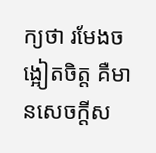ក្យថា រមែងចង្អៀតចិត្ត គឺមានសេចក្តីស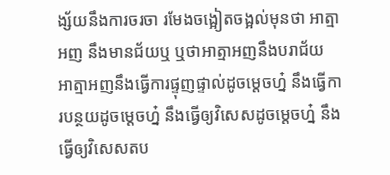ង្ស័យនឹងការចរចា រមែងចង្អៀតចង្អល់មុនថា អាត្មាអញ នឹងមានជ័យឬ ឬថាអាត្មាអញនឹងបរាជ័យ អាត្មាអញនឹងធ្វើការផ្ទុញផ្ទាល់ដូចម្តេចហ្ន៎ នឹងធ្វើការបន្ថយដូចម្តេចហ្ន៎ នឹងធ្វើឲ្យវិសេសដូចម្តេចហ្ន៎ នឹងធ្វើឲ្យវិសេសតប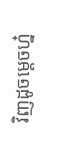វិញដូចម្តេចហ្ន៎